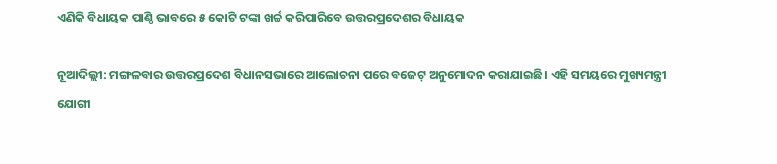ଏଣିକି ବିଧାୟକ ପାଣ୍ଠି ଭାବରେ ୫ କୋଟି ଟଙ୍କା ଖର୍ଚ୍ଚ କରିପାରିବେ ଉତ୍ତରପ୍ରଦେଶର ବିଧାୟକ

ନୂଆଦିଲ୍ଲୀ: ମଙ୍ଗଳବାର ଉତ୍ତରପ୍ରଦେଶ ବିଧାନସଭାରେ ଆଲୋଚନା ପରେ ବଜେଟ୍ ଅନୁମୋଦନ କରାଯାଇଛି। ଏହି ସମୟରେ ମୁଖ୍ୟମନ୍ତ୍ରୀ ଯୋଗୀ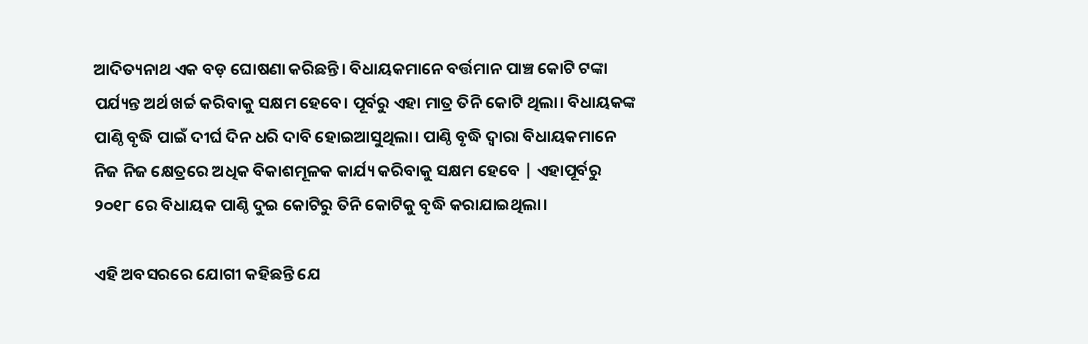ଆଦିତ୍ୟନାଥ ଏକ ବଡ଼ ଘୋଷଣା କରିଛନ୍ତି। ବିଧାୟକମାନେ ବର୍ତ୍ତମାନ ପାଞ୍ଚ କୋଟି ଟଙ୍କା ପର୍ଯ୍ୟନ୍ତ ଅର୍ଥ ଖର୍ଚ୍ଚ କରିବାକୁ ସକ୍ଷମ ହେବେ। ପୂର୍ବରୁ ଏହା ମାତ୍ର ତିନି କୋଟି ଥିଲା। ବିଧାୟକଙ୍କ ପାଣ୍ଠି ବୃଦ୍ଧି ପାଇଁ ଦୀର୍ଘ ଦିନ ଧରି ଦାବି ହୋଇଆସୁଥିଲା। ପାଣ୍ଠି ବୃଦ୍ଧି ଦ୍ୱାରା ବିଧାୟକମାନେ ନିଜ ନିଜ କ୍ଷେତ୍ରରେ ଅଧିକ ବିକାଶମୂଳକ କାର୍ଯ୍ୟ କରିବାକୁ ସକ୍ଷମ ହେବେ | ଏହାପୂର୍ବରୁ ୨୦୧୮ ରେ ବିଧାୟକ ପାଣ୍ଠି ଦୁଇ କୋଟିରୁ ତିନି କୋଟିକୁ ବୃଦ୍ଧି କରାଯାଇଥିଲା।

ଏହି ଅବସରରେ ଯୋଗୀ କହିଛନ୍ତି ଯେ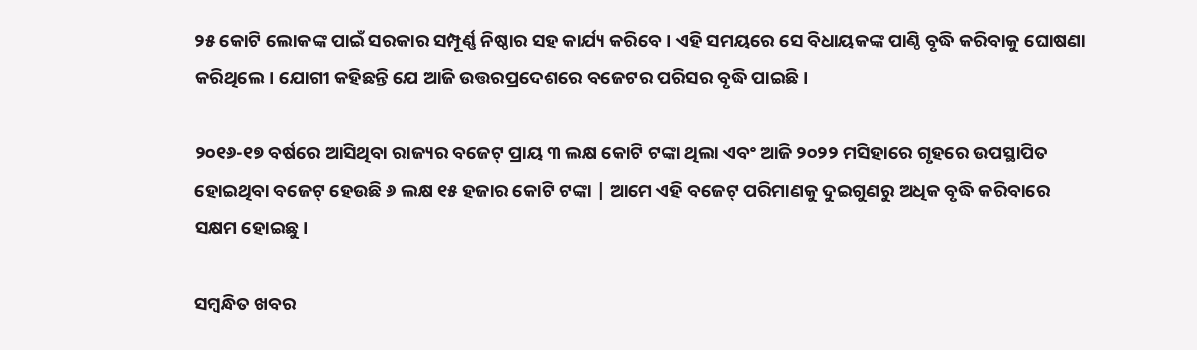୨୫ କୋଟି ଲୋକଙ୍କ ପାଇଁ ସରକାର ସମ୍ପୂର୍ଣ୍ଣ ନିଷ୍ଠାର ସହ କାର୍ଯ୍ୟ କରିବେ । ଏହି ସମୟରେ ସେ ବିଧାୟକଙ୍କ ପାଣ୍ଠି ବୃଦ୍ଧି କରିବାକୁ ଘୋଷଣା କରିଥିଲେ। ଯୋଗୀ କହିଛନ୍ତି ଯେ ଆଜି ଉତ୍ତରପ୍ରଦେଶରେ ବଜେଟର ପରିସର ବୃଦ୍ଧି ପାଇଛି।

୨୦୧୬-୧୭ ବର୍ଷରେ ଆସିଥିବା ରାଜ୍ୟର ବଜେଟ୍ ପ୍ରାୟ ୩ ଲକ୍ଷ କୋଟି ଟଙ୍କା ଥିଲା ଏବଂ ଆଜି ୨୦୨୨ ମସିହାରେ ଗୃହରେ ଉପସ୍ଥାପିତ ହୋଇଥିବା ବଜେଟ୍ ହେଉଛି ୬ ଲକ୍ଷ ୧୫ ହଜାର କୋଟି ଟଙ୍କା | ଆମେ ଏହି ବଜେଟ୍ ପରିମାଣକୁ ଦୁଇଗୁଣରୁ ଅଧିକ ବୃଦ୍ଧି କରିବାରେ ସକ୍ଷମ ହୋଇଛୁ।

ସମ୍ବନ୍ଧିତ ଖବର